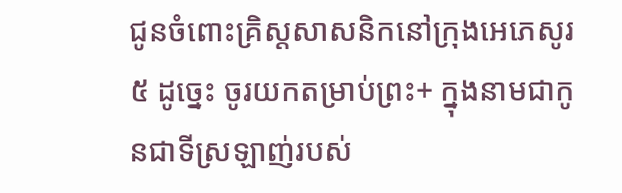ជូនចំពោះគ្រិស្តសាសនិកនៅក្រុងអេភេសូរ
៥ ដូច្នេះ ចូរយកតម្រាប់ព្រះ+ ក្នុងនាមជាកូនជាទីស្រឡាញ់របស់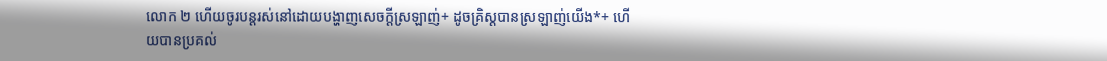លោក ២ ហើយចូរបន្តរស់នៅដោយបង្ហាញសេចក្ដីស្រឡាញ់+ ដូចគ្រិស្តបានស្រឡាញ់យើង*+ ហើយបានប្រគល់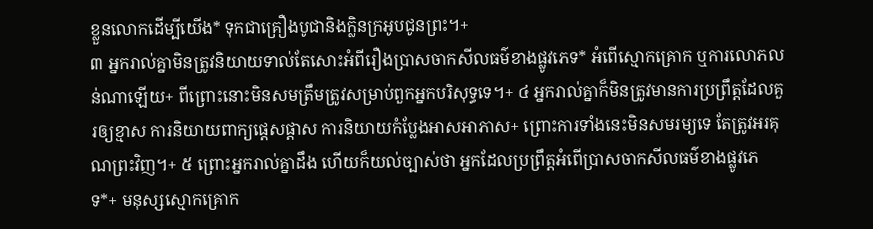ខ្លួនលោកដើម្បីយើង* ទុកជាគ្រឿងបូជានិងក្លិនក្រអូបជូនព្រះ។+
៣ អ្នករាល់គ្នាមិនត្រូវនិយាយទាល់តែសោះអំពីរឿងប្រាសចាកសីលធម៌ខាងផ្លូវភេទ* អំពើស្មោកគ្រោក ឬការលោភលន់ណាឡើយ+ ពីព្រោះនោះមិនសមត្រឹមត្រូវសម្រាប់ពួកអ្នកបរិសុទ្ធទេ។+ ៤ អ្នករាល់គ្នាក៏មិនត្រូវមានការប្រព្រឹត្តដែលគួរឲ្យខ្មាស ការនិយាយពាក្យផ្ដេសផ្ដាស ការនិយាយកំប្លែងអាសអាភាស+ ព្រោះការទាំងនេះមិនសមរម្យទេ តែត្រូវអរគុណព្រះវិញ។+ ៥ ព្រោះអ្នករាល់គ្នាដឹង ហើយក៏យល់ច្បាស់ថា អ្នកដែលប្រព្រឹត្តអំពើប្រាសចាកសីលធម៌ខាងផ្លូវភេទ*+ មនុស្សស្មោកគ្រោក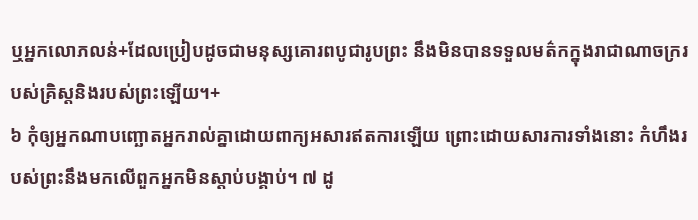ឬអ្នកលោភលន់+ដែលប្រៀបដូចជាមនុស្សគោរពបូជារូបព្រះ នឹងមិនបានទទួលមត៌កក្នុងរាជាណាចក្ររបស់គ្រិស្តនិងរបស់ព្រះឡើយ។+
៦ កុំឲ្យអ្នកណាបញ្ឆោតអ្នករាល់គ្នាដោយពាក្យអសារឥតការឡើយ ព្រោះដោយសារការទាំងនោះ កំហឹងរបស់ព្រះនឹងមកលើពួកអ្នកមិនស្ដាប់បង្គាប់។ ៧ ដូ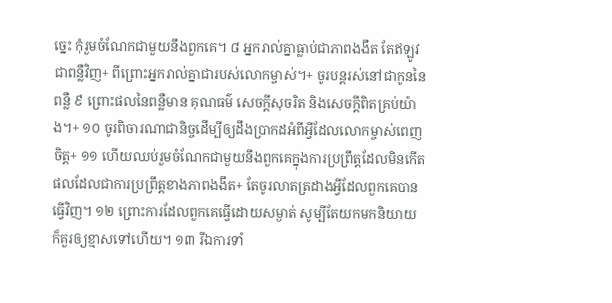ច្នេះ កុំរួមចំណែកជាមួយនឹងពួកគេ។ ៨ អ្នករាល់គ្នាធ្លាប់ជាភាពងងឹត តែឥឡូវជាពន្លឺវិញ+ ពីព្រោះអ្នករាល់គ្នាជារបស់លោកម្ចាស់។+ ចូរបន្តរស់នៅជាកូននៃពន្លឺ ៩ ព្រោះផលនៃពន្លឺមាន គុណធម៌ សេចក្ដីសុចរិត និងសេចក្ដីពិតគ្រប់យ៉ាង។+ ១០ ចូរពិចារណាជានិច្ចដើម្បីឲ្យដឹងប្រាកដអំពីអ្វីដែលលោកម្ចាស់ពេញចិត្ត+ ១១ ហើយឈប់រួមចំណែកជាមួយនឹងពួកគេក្នុងការប្រព្រឹត្តដែលមិនកើតផលដែលជាការប្រព្រឹត្តខាងភាពងងឹត+ តែចូរលាតត្រដាងអ្វីដែលពួកគេបានធ្វើវិញ។ ១២ ព្រោះការដែលពួកគេធ្វើដោយសម្ងាត់ សូម្បីតែយកមកនិយាយ ក៏គួរឲ្យខ្មាសទៅហើយ។ ១៣ រីឯការទាំ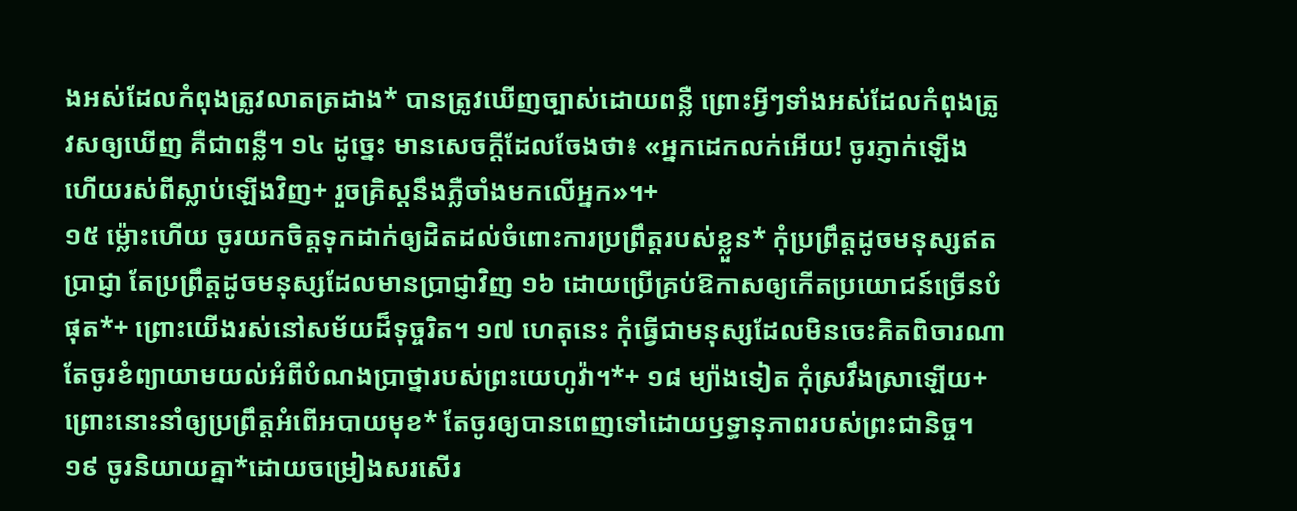ងអស់ដែលកំពុងត្រូវលាតត្រដាង* បានត្រូវឃើញច្បាស់ដោយពន្លឺ ព្រោះអ្វីៗទាំងអស់ដែលកំពុងត្រូវសឲ្យឃើញ គឺជាពន្លឺ។ ១៤ ដូច្នេះ មានសេចក្ដីដែលចែងថា៖ «អ្នកដេកលក់អើយ! ចូរភ្ញាក់ឡើង ហើយរស់ពីស្លាប់ឡើងវិញ+ រួចគ្រិស្តនឹងភ្លឺចាំងមកលើអ្នក»។+
១៥ ម្ល៉ោះហើយ ចូរយកចិត្តទុកដាក់ឲ្យដិតដល់ចំពោះការប្រព្រឹត្តរបស់ខ្លួន* កុំប្រព្រឹត្តដូចមនុស្សឥតប្រាជ្ញា តែប្រព្រឹត្តដូចមនុស្សដែលមានប្រាជ្ញាវិញ ១៦ ដោយប្រើគ្រប់ឱកាសឲ្យកើតប្រយោជន៍ច្រើនបំផុត*+ ព្រោះយើងរស់នៅសម័យដ៏ទុច្ចរិត។ ១៧ ហេតុនេះ កុំធ្វើជាមនុស្សដែលមិនចេះគិតពិចារណា តែចូរខំព្យាយាមយល់អំពីបំណងប្រាថ្នារបស់ព្រះយេហូវ៉ា។*+ ១៨ ម្យ៉ាងទៀត កុំស្រវឹងស្រាឡើយ+ ព្រោះនោះនាំឲ្យប្រព្រឹត្តអំពើអបាយមុខ* តែចូរឲ្យបានពេញទៅដោយឫទ្ធានុភាពរបស់ព្រះជានិច្ច។ ១៩ ចូរនិយាយគ្នា*ដោយចម្រៀងសរសើរ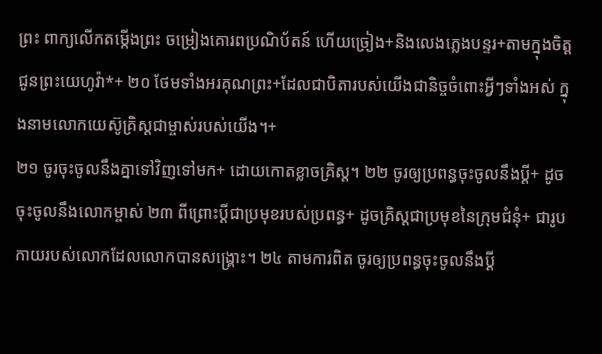ព្រះ ពាក្យលើកតម្កើងព្រះ ចម្រៀងគោរពប្រណិប័តន៍ ហើយច្រៀង+និងលេងភ្លេងបន្ទរ+តាមក្នុងចិត្តជូនព្រះយេហូវ៉ា*+ ២០ ថែមទាំងអរគុណព្រះ+ដែលជាបិតារបស់យើងជានិច្ចចំពោះអ្វីៗទាំងអស់ ក្នុងនាមលោកយេស៊ូគ្រិស្តជាម្ចាស់របស់យើង។+
២១ ចូរចុះចូលនឹងគ្នាទៅវិញទៅមក+ ដោយកោតខ្លាចគ្រិស្ត។ ២២ ចូរឲ្យប្រពន្ធចុះចូលនឹងប្ដី+ ដូចចុះចូលនឹងលោកម្ចាស់ ២៣ ពីព្រោះប្ដីជាប្រមុខរបស់ប្រពន្ធ+ ដូចគ្រិស្តជាប្រមុខនៃក្រុមជំនុំ+ ជារូបកាយរបស់លោកដែលលោកបានសង្គ្រោះ។ ២៤ តាមការពិត ចូរឲ្យប្រពន្ធចុះចូលនឹងប្ដី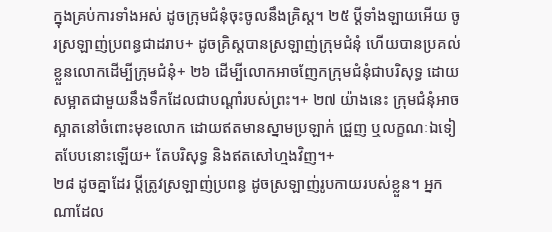ក្នុងគ្រប់ការទាំងអស់ ដូចក្រុមជំនុំចុះចូលនឹងគ្រិស្ត។ ២៥ ប្ដីទាំងឡាយអើយ ចូរស្រឡាញ់ប្រពន្ធជាដរាប+ ដូចគ្រិស្តបានស្រឡាញ់ក្រុមជំនុំ ហើយបានប្រគល់ខ្លួនលោកដើម្បីក្រុមជំនុំ+ ២៦ ដើម្បីលោកអាចញែកក្រុមជំនុំជាបរិសុទ្ធ ដោយសម្អាតជាមួយនឹងទឹកដែលជាបណ្ដាំរបស់ព្រះ។+ ២៧ យ៉ាងនេះ ក្រុមជំនុំអាចស្អាតនៅចំពោះមុខលោក ដោយឥតមានស្នាមប្រឡាក់ ជ្រួញ ឬលក្ខណៈឯទៀតបែបនោះឡើយ+ តែបរិសុទ្ធ និងឥតសៅហ្មងវិញ។+
២៨ ដូចគ្នាដែរ ប្ដីត្រូវស្រឡាញ់ប្រពន្ធ ដូចស្រឡាញ់រូបកាយរបស់ខ្លួន។ អ្នកណាដែល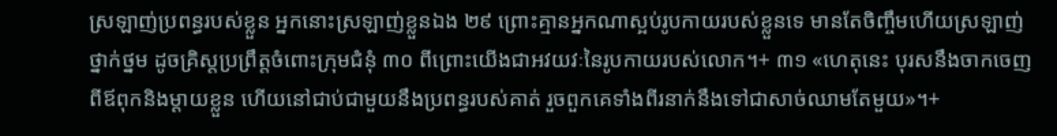ស្រឡាញ់ប្រពន្ធរបស់ខ្លួន អ្នកនោះស្រឡាញ់ខ្លួនឯង ២៩ ព្រោះគ្មានអ្នកណាស្អប់រូបកាយរបស់ខ្លួនទេ មានតែចិញ្ចឹមហើយស្រឡាញ់ថ្នាក់ថ្នម ដូចគ្រិស្តប្រព្រឹត្តចំពោះក្រុមជំនុំ ៣០ ពីព្រោះយើងជាអវយវៈនៃរូបកាយរបស់លោក។+ ៣១ «ហេតុនេះ បុរសនឹងចាកចេញពីឪពុកនិងម្ដាយខ្លួន ហើយនៅជាប់ជាមួយនឹងប្រពន្ធរបស់គាត់ រួចពួកគេទាំងពីរនាក់នឹងទៅជាសាច់ឈាមតែមួយ»។+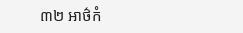៣២ អាថ៌កំ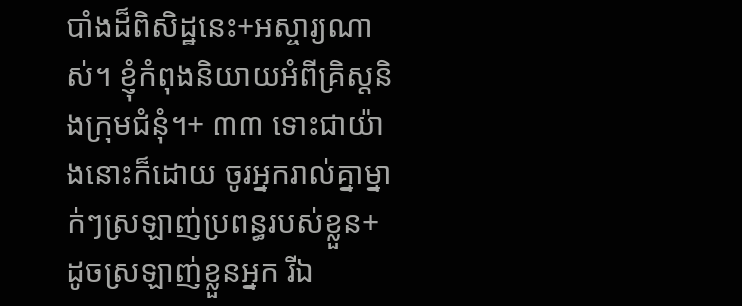បាំងដ៏ពិសិដ្ឋនេះ+អស្ចារ្យណាស់។ ខ្ញុំកំពុងនិយាយអំពីគ្រិស្តនិងក្រុមជំនុំ។+ ៣៣ ទោះជាយ៉ាងនោះក៏ដោយ ចូរអ្នករាល់គ្នាម្នាក់ៗស្រឡាញ់ប្រពន្ធរបស់ខ្លួន+ ដូចស្រឡាញ់ខ្លួនអ្នក រីឯ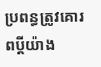ប្រពន្ធត្រូវគោរពប្ដីយ៉ាង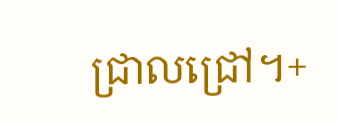ជ្រាលជ្រៅ។+